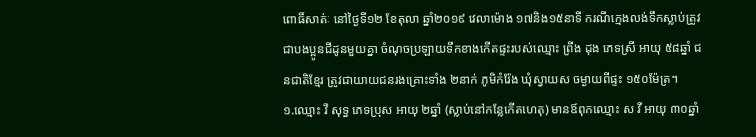ពោធិ៍សាត់ៈ នៅថ្ងៃទី១២ ខែតុលា ឆ្នាំ២០១៩ វេលាម៉ោង ១៧និង១៥នាទី ករណីក្មេងលង់ទឹកស្លាប់ត្រូវជាបងប្អូនជីដូនមួយគ្នា ចំណុចប្រឡាយទឹកខាងកើតផ្ទះរបស់ឈ្មោះ ព្រីង ដុង ភេទស្រី អាយុ ៥៨ឆ្នាំ ជនជាតិខ្មែរ ត្រូវជាយាយជនរងគ្រោះទាំង ២នាក់ ភូមិកំរ៉ែង ឃុំស្វាយស ចម្ងាយពីផ្ទះ ១៥០ម៉ែត្រ។
១.ឈ្មោះ វី សុទ្ធ ភេទប្រុស អាយុ ២ឆ្នាំ (ស្លាប់នៅកន្លែកើតហេតុ) មានឪពុកឈ្មោះ ស វី អាយុ ៣០ឆ្នាំ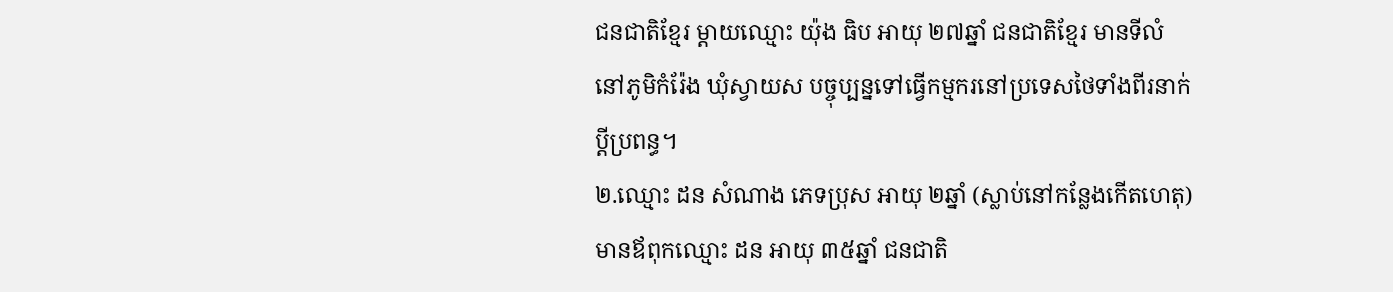ជនជាតិខ្មែរ ម្តាយឈ្មោះ យ៉ុង ធិប អាយុ ២៧ឆ្នាំ ជនជាតិខ្មែរ មានទីលំនៅភូមិកំរ៉ែង ឃុំស្វាយស បច្ចុប្បន្នទៅធ្វើកម្មករនៅប្រទេសថៃទាំងពីរនាក់ប្តីប្រពន្ធ។
២.ឈ្មោះ ដន សំណាង ភេទប្រុស អាយុ ២ឆ្នាំ (ស្លាប់នៅកន្លែងកើតហេតុ) មានឪពុកឈ្មោះ ដន អាយុ ៣៥ឆ្នាំ ជនជាតិ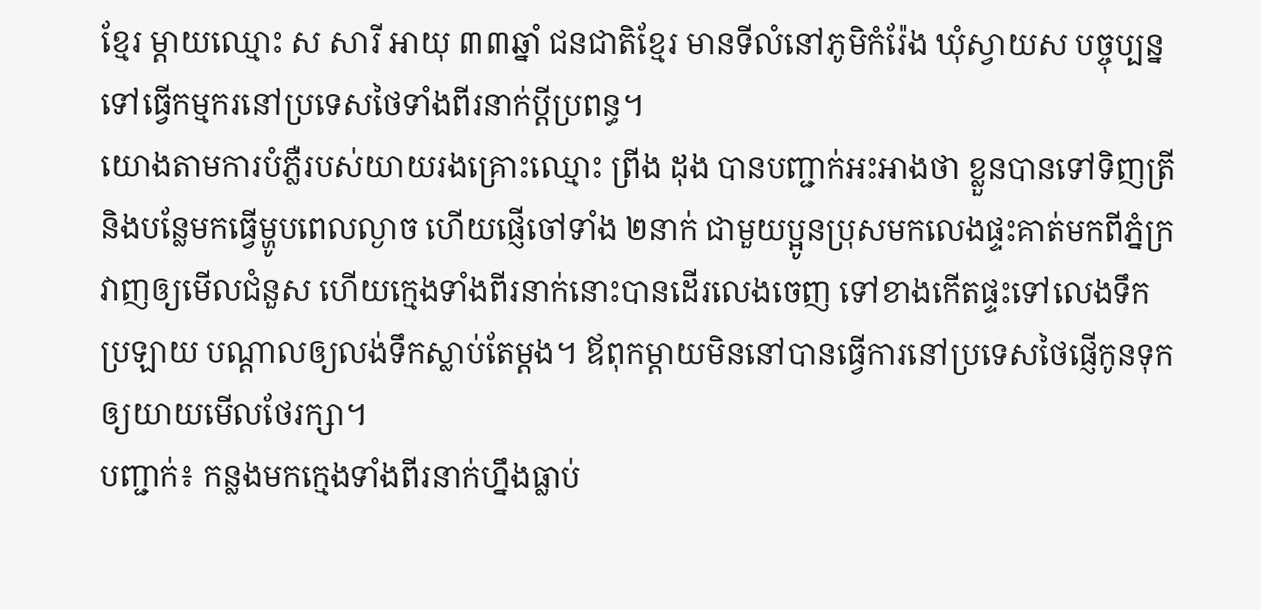ខ្មែរ ម្តាយឈ្មោះ ស សារី អាយុ ៣៣ឆ្នាំ ជនជាតិខ្មែរ មានទីលំនៅភូមិកំរ៉ែង ឃុំស្វាយស បច្ចុប្បន្នទៅធ្វើកម្មករនៅប្រទេសថៃទាំងពីរនាក់ប្តីប្រពន្ធ។
យោងតាមការបំភ្លឺរបស់យាយរងគ្រោះឈ្មោះ ព្រីង ដុង បានបញ្ជាក់អះអាងថា ខ្លួនបានទៅទិញត្រីនិងបន្លែមកធ្វើម្ហូបពេលល្ងាច ហើយផ្ញើចៅទាំង ២នាក់ ជាមួយប្អូនប្រុសមកលេងផ្ទះគាត់មកពីភ្នំក្រវាញឲ្យមើលជំនួស ហើយក្មេងទាំងពីរនាក់នោះបានដើរលេងចេញ ទៅខាងកើតផ្ទះទៅលេងទឹកប្រឡាយ បណ្ដាលឲ្យលង់ទឹកស្លាប់តែម្ដង។ ឪពុកម្ដាយមិននៅបានធ្វើការនៅប្រទេសថៃផ្ញើកូនទុកឲ្យយាយមើលថែរក្សា។
បញ្ជាក់៖ កន្លងមកក្មេងទាំងពីរនាក់ហ្នឹងធ្លាប់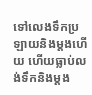ទៅលេងទឹកប្រឡាយនិងម្តងហើយ ហើយធ្លាប់លង់ទឹកនិងម្ដង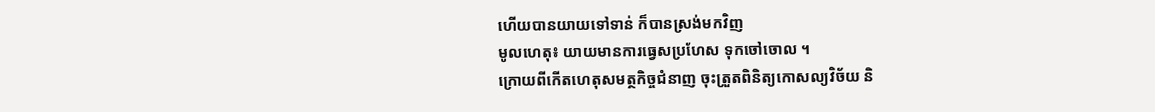ហើយបានយាយទៅទាន់ ក៏បានស្រង់មកវិញ
មូលហេតុ៖ យាយមានការធ្វេសប្រហែស ទុកចៅចោល ។
ក្រោយពីកើតហេតុសមត្ថកិច្ចជំនាញ ចុះត្រួតពិនិត្យកោសល្យវិច័យ និ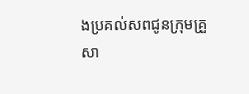ងប្រគល់សពជូនក្រុមគ្រួសា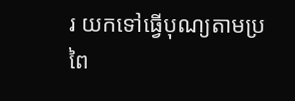រ យកទៅធ្វើបុណ្យតាមប្រពៃ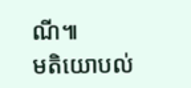ណី៕
មតិយោបល់